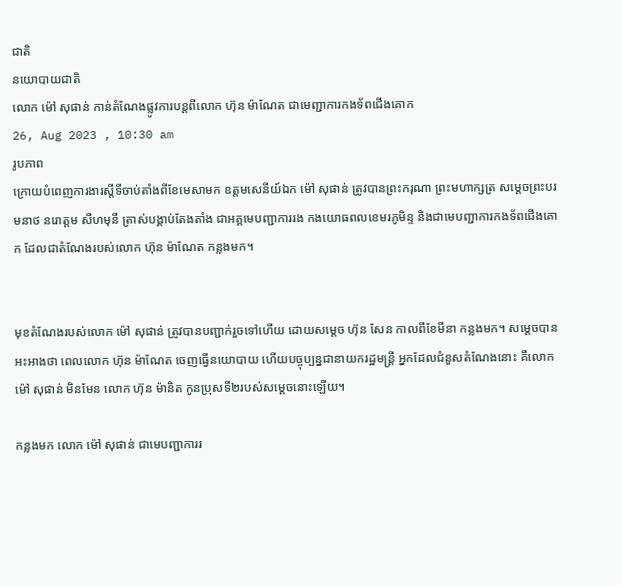ជាតិ
នយោបាយជាតិ
លោក ម៉ៅ សុផាន់ កាន់តំណែងផ្លូវការបន្តពីលោក ហ៊ុន ម៉ាណែត ជាមេញ្ជាការកងទ័ពជើងគោក
26, Aug 2023 , 10:30 am
រូបភាព
ក្រោយបំពេញការងារស្តីទីចាប់តាំងពីខែមេសាមក ឧត្តមសេនីយ៍ឯក ម៉ៅ សុផាន់ ត្រូវបានព្រះករុណា ព្រះមហាក្សត្រ សម្តេចព្រះបរមនាថ នរោត្តម សីហមុនី ត្រាស់បង្គាប់តែងតាំង ជាអគ្គមេបញ្ជាការរង កងយោធពលខេមរភូមិន្ទ និងជាមេបញ្ជាការកងទ័ពជើងគោក ដែលជាតំណែងរបស់លោក ហ៊ុន ម៉ាណែត កន្លងមក។


មុខតំណែងរបស់លោក ម៉ៅ សុផាន់ ត្រូវបានបញ្ជាក់រួចទៅហើយ ដោយសម្តេច ហ៊ុន សែន កាលពីខែមីនា កន្លងមក។ សម្តេចបានអះអាងថា ពេលលោក ហ៊ុន ម៉ាណែត ចេញធ្វើនយោបាយ ហើយបច្ចុប្បន្នជានាយករដ្ឋមន្ត្រី អ្នកដែលជំនួសតំណែងនោះ គឺលោក ម៉ៅ សុផាន់ មិនមែន លោក ហ៊ុន ម៉ានិត កូនប្រុសទី២របស់សម្តេចនោះឡើយ។

កន្លងមក លោក ម៉ៅ សុផាន់ ជាមេបញ្ជាការរ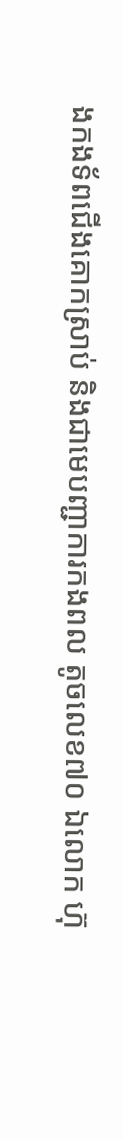ងកងទ័ពជើងគោកស្រាប់ និងជាមេបញ្ជាការកងពល តូចលេខ៧០ ឯលោក ហ៊ុ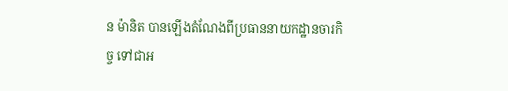ន ម៉ានិត បានឡើងតំណែងពីប្រធាននាយកដ្ឋានចារកិច្ច ទៅជាអ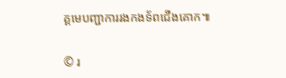គ្គមេបញ្ជាការរងកងទ័ពជើងគោក៕

© រ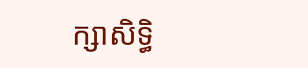ក្សាសិទ្ធិ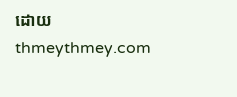ដោយ thmeythmey.com